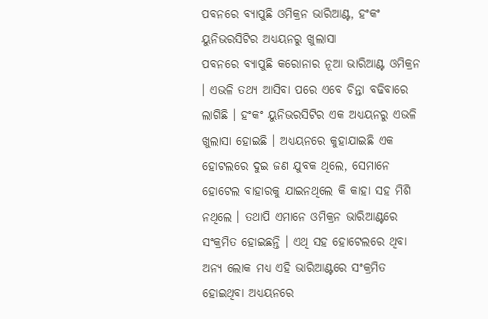ପବନରେ ବ୍ୟାପୁଛି ଓମିକ୍ରନ ଭାରିଆଣ୍ଟ, ହଂକଂ ୟୁନିଭରସିଟିର ଅଧ୍ୟୟନରୁ ଖୁଲାସା
ପବନରେ ବ୍ୟାପୁଛି କରୋନାର ନୂଆ ଭାରିଆଣ୍ଟ ଓମିକ୍ରନ । ଏଭଳି ତଥ୍ୟ ଆସିବା ପରେ ଏବେ ଚିନ୍ତା ବଢିବାରେ ଲାଗିଛି । ହଂକଂ ୟୁନିଭରସିଟିର ଏକ ଅଧ୍ୟୟନରୁ ଏଭଳି ଖୁଲାସା ହୋଇଛି । ଅଧ୍ୟୟନରେ କୁହାଯାଇଛି ଏକ ହୋଟଲରେ ଦୁଇ ଜଣ ଯୁବକ ଥିଲେ, ସେମାନେ ହୋଟେଲ ବାହାରକୁ ଯାଇନଥିଲେ କି କାହା ସହ ମିଶି ନଥିଲେ । ତଥାପି ଏମାନେ ଓମିକ୍ରନ ଭାରିଆଣ୍ଟରେ ସଂକ୍ରମିତ ହୋଇଛନ୍ତି । ଏଥି ସହ ହୋଟେଲରେ ଥିବା ଅନ୍ୟ ଲୋକ ମଧ୍ୟ ଏହି ଭାରିଆଣ୍ଟରେ ସଂକ୍ରମିତ ହୋଇଥିବା ଅଧ୍ୟୟନରେ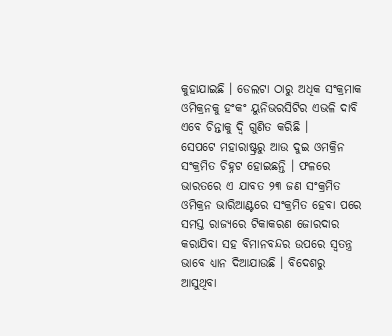କୁହାଯାଇଛି । ଡେଲଟା ଠାରୁ ଅଧିକ ସଂକ୍ରମାକ ଓମିକ୍ରନକୁ ହଂକଂ ୟୁନିଭରସିଟିର ଏଭଳି ଦାବି ଏବେ ଚିନ୍ତାକୁ ଦ୍ୱି ଗୁଣିତ କରିଛି ।
ସେପଟେ ମହାରାଷ୍ଟ୍ରରୁ ଆଉ ଦୁଇ ଓମକ୍ରିନ ସଂକ୍ରମିତ ଚିହ୍ନଟ ହୋଇଛନ୍ତି । ଫଳରେ ଭାରତରେ ଏ ଯାବତ ୨୩ ଜଣ ସଂକ୍ରମିତ ଓମିକ୍ରନ ଭାରିଆଣ୍ଟରେ ସଂକ୍ରମିତ ହେବା ପରେ ସମସ୍ତ ରାଜ୍ୟରେ ଟିକାକରଣ ଜୋରଦାର କରାଯିବା ସହ ବିମାନବନ୍ଦର ଉପରେ ସ୍ବତନ୍ତ୍ର ଭାବେ ଧ୍ୟାନ ଦିଆଯାଉଛି । ବିଦେଶରୁ ଆସୁଥିବା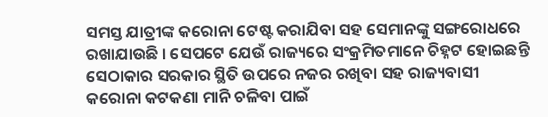ସମସ୍ତ ଯାତ୍ରୀଙ୍କ କରୋନା ଟେଷ୍ଟ କରାଯିବା ସହ ସେମାନଙ୍କୁ ସଙ୍ଗରୋଧରେ ରଖାଯାଉଛି । ସେପଟେ ଯେଉଁ ରାଜ୍ୟରେ ସଂକ୍ରମିତମାନେ ଚିହ୍ନଟ ହୋଇଛନ୍ତି ସେଠାକାର ସରକାର ସ୍ଥିତି ଉପରେ ନଜର ରଖିବା ସହ ରାଜ୍ୟବାସୀ କରୋନା କଟକଣା ମାନି ଚଳିବା ପାଇଁ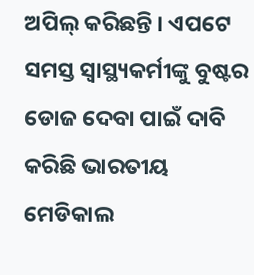ଅପିଲ୍ କରିଛନ୍ତି । ଏପଟେ ସମସ୍ତ ସ୍ବାସ୍ଥ୍ୟକର୍ମୀଙ୍କୁ ବୁଷ୍ଟର ଡୋଜ ଦେବା ପାଇଁ ଦାବି କରିଛି ଭାରତୀୟ ମେଡିକାଲ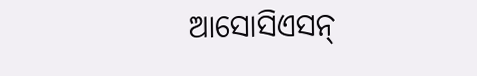ଆସୋସିଏସନ୍